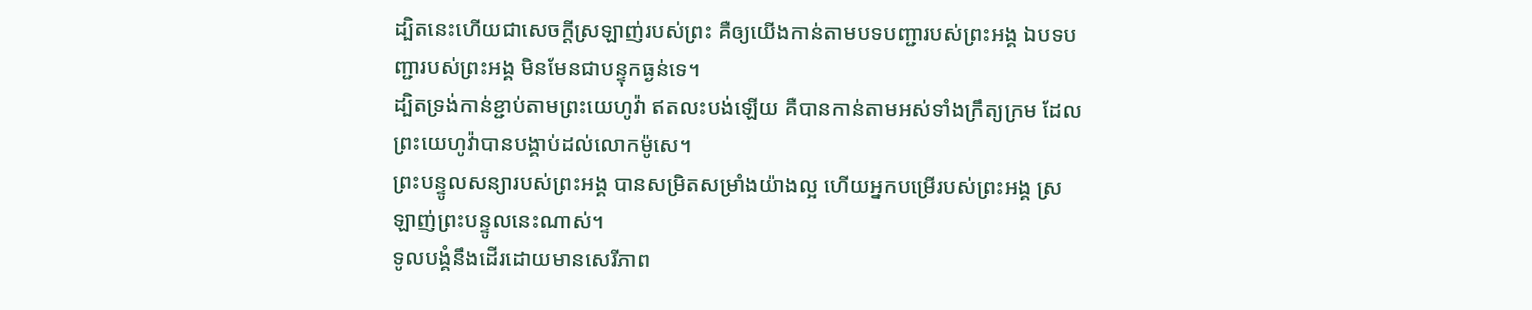ដ្បិតនេះហើយជាសេចក្ដីស្រឡាញ់របស់ព្រះ គឺឲ្យយើងកាន់តាមបទបញ្ជារបស់ព្រះអង្គ ឯបទបញ្ជារបស់ព្រះអង្គ មិនមែនជាបន្ទុកធ្ងន់ទេ។
ដ្បិតទ្រង់កាន់ខ្ជាប់តាមព្រះយេហូវ៉ា ឥតលះបង់ឡើយ គឺបានកាន់តាមអស់ទាំងក្រឹត្យក្រម ដែលព្រះយេហូវ៉ាបានបង្គាប់ដល់លោកម៉ូសេ។
ព្រះបន្ទូលសន្យារបស់ព្រះអង្គ បានសម្រិតសម្រាំងយ៉ាងល្អ ហើយអ្នកបម្រើរបស់ព្រះអង្គ ស្រឡាញ់ព្រះបន្ទូលនេះណាស់។
ទូលបង្គំនឹងដើរដោយមានសេរីភាព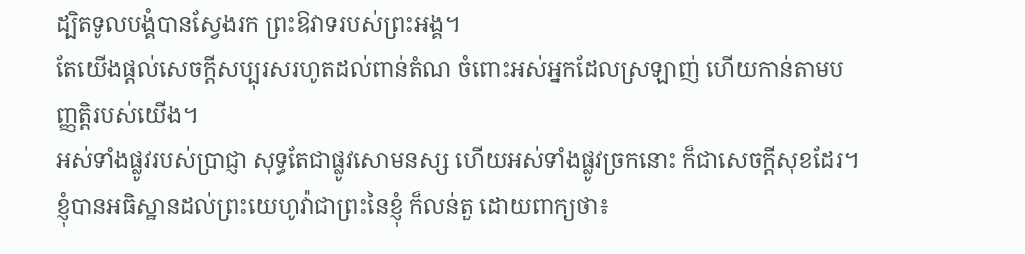ដ្បិតទូលបង្គំបានស្វែងរក ព្រះឱវាទរបស់ព្រះអង្គ។
តែយើងផ្តល់សេចក្ដីសប្បុរសរហូតដល់ពាន់តំណ ចំពោះអស់អ្នកដែលស្រឡាញ់ ហើយកាន់តាមបញ្ញត្តិរបស់យើង។
អស់ទាំងផ្លូវរបស់ប្រាជ្ញា សុទ្ធតែជាផ្លូវសោមនស្ស ហើយអស់ទាំងផ្លូវច្រកនោះ ក៏ជាសេចក្ដីសុខដែរ។
ខ្ញុំបានអធិស្ឋានដល់ព្រះយេហូវ៉ាជាព្រះនៃខ្ញុំ ក៏លន់តួ ដោយពាក្យថា៖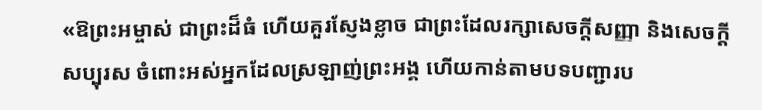«ឱព្រះអម្ចាស់ ជាព្រះដ៏ធំ ហើយគួរស្ញែងខ្លាច ជាព្រះដែលរក្សាសេចក្ដីសញ្ញា និងសេចក្ដីសប្បុរស ចំពោះអស់អ្នកដែលស្រឡាញ់ព្រះអង្គ ហើយកាន់តាមបទបញ្ជារប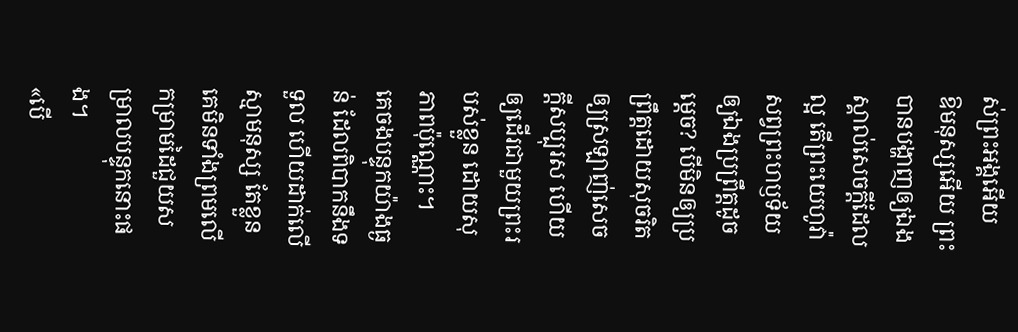ស់ព្រះអង្គអើយ
ឱមនុស្សអើយ ព្រះបានបង្ហាញឲ្យឯងស្គាល់សេចក្ដីដែលល្អ តើព្រះយេហូវ៉ាសព្វព្រះហឫទ័យឲ្យឯងប្រព្រឹត្តដូចម្តេច? បើមិនឲ្យប្រព្រឹត្តដោយសុចរិត ឲ្យស្រឡាញ់សេចក្ដីសប្បុរស ហើយឲ្យដើរជាមួយព្រះរបស់ខ្លួន ដោយសុភាពប៉ុណ្ណោះ។
គេចងបន្ទុកយ៉ាងធ្ងន់ ដែលពិបាកនឹងទទួល ហើយដាក់លើស្មាមនុស្ស តែខ្លួនគេមិនទាំងព្រមលើកម្រាមដៃជួយសម្រាលបន្ទុកនោះផង។
«បើ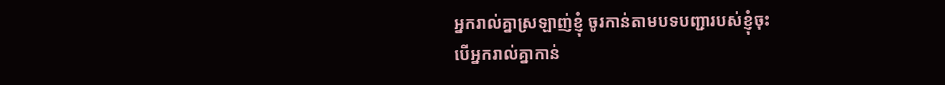អ្នករាល់គ្នាស្រឡាញ់ខ្ញុំ ចូរកាន់តាមបទបញ្ជារបស់ខ្ញុំចុះ
បើអ្នករាល់គ្នាកាន់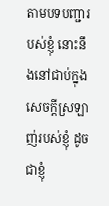តាមបទបញ្ជារបស់ខ្ញុំ នោះនឹងនៅជាប់ក្នុងសេចក្តីស្រឡាញ់របស់ខ្ញុំ ដូចជាខ្ញុំ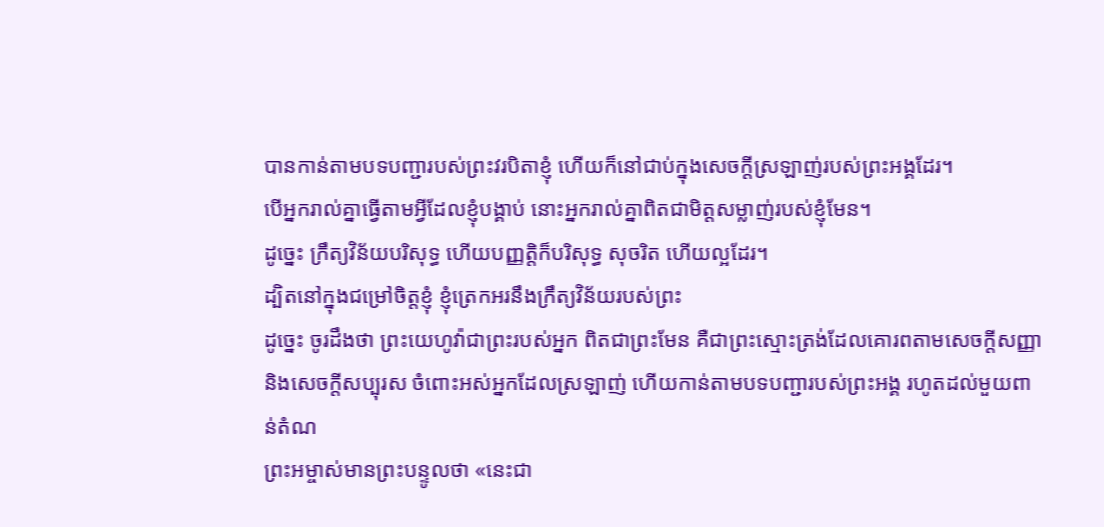បានកាន់តាមបទបញ្ជារបស់ព្រះវរបិតាខ្ញុំ ហើយក៏នៅជាប់ក្នុងសេចក្តីស្រឡាញ់របស់ព្រះអង្គដែរ។
បើអ្នករាល់គ្នាធ្វើតាមអ្វីដែលខ្ញុំបង្គាប់ នោះអ្នករាល់គ្នាពិតជាមិត្តសម្លាញ់របស់ខ្ញុំមែន។
ដូច្នេះ ក្រឹត្យវិន័យបរិសុទ្ធ ហើយបញ្ញត្តិក៏បរិសុទ្ធ សុចរិត ហើយល្អដែរ។
ដ្បិតនៅក្នុងជម្រៅចិត្តខ្ញុំ ខ្ញុំត្រេកអរនឹងក្រឹត្យវិន័យរបស់ព្រះ
ដូច្នេះ ចូរដឹងថា ព្រះយេហូវ៉ាជាព្រះរបស់អ្នក ពិតជាព្រះមែន គឺជាព្រះស្មោះត្រង់ដែលគោរពតាមសេចក្ដីសញ្ញា និងសេចក្ដីសប្បុរស ចំពោះអស់អ្នកដែលស្រឡាញ់ ហើយកាន់តាមបទបញ្ជារបស់ព្រះអង្គ រហូតដល់មួយពាន់តំណ
ព្រះអម្ចាស់មានព្រះបន្ទូលថា «នេះជា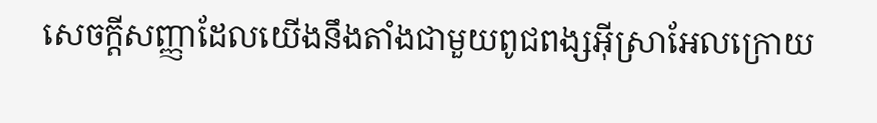សេចក្ដីសញ្ញាដែលយើងនឹងតាំងជាមួយពូជពង្សអ៊ីស្រាអែលក្រោយ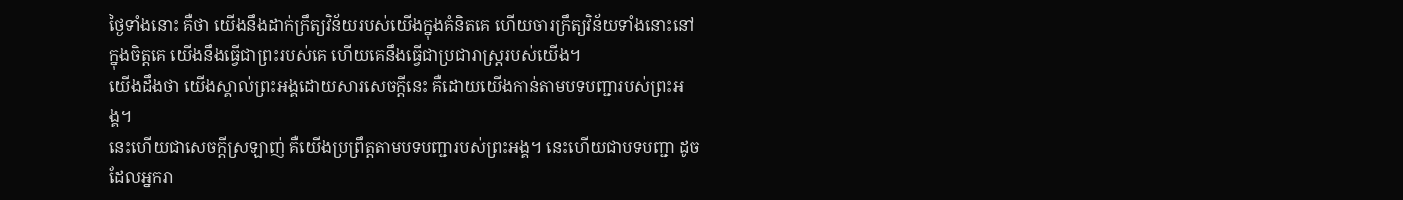ថ្ងៃទាំងនោះ គឺថា យើងនឹងដាក់ក្រឹត្យវិន័យរបស់យើងក្នុងគំនិតគេ ហើយចារក្រឹត្យវិន័យទាំងនោះនៅក្នុងចិត្តគេ យើងនឹងធ្វើជាព្រះរបស់គេ ហើយគេនឹងធ្វើជាប្រជារាស្ត្ររបស់យើង។
យើងដឹងថា យើងស្គាល់ព្រះអង្គដោយសារសេចក្ដីនេះ គឺដោយយើងកាន់តាមបទបញ្ជារបស់ព្រះអង្គ។
នេះហើយជាសេចក្ដីស្រឡាញ់ គឺយើងប្រព្រឹត្តតាមបទបញ្ជារបស់ព្រះអង្គ។ នេះហើយជាបទបញ្ជា ដូចដែលអ្នករា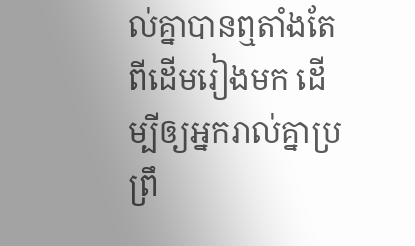ល់គ្នាបានឮតាំងតែពីដើមរៀងមក ដើម្បីឲ្យអ្នករាល់គ្នាប្រព្រឹ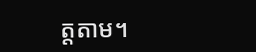ត្តតាម។